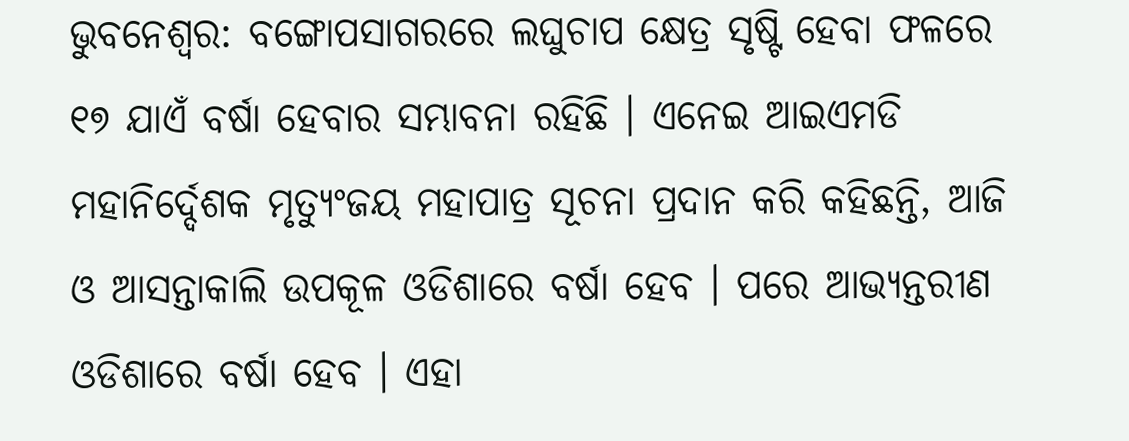ଭୁବନେଶ୍ୱର: ବଙ୍ଗୋପସାଗରରେ ଲଘୁଚାପ କ୍ଷେତ୍ର ସୃଷ୍ଟି ହେବା ଫଳରେ ୧୭ ଯାଏଁ ବର୍ଷା ହେବାର ସମ୍ଭାବନା ରହିଛି । ଏନେଇ ଆଇଏମଡି ମହାନିର୍ଦ୍ଦେଶକ ମୃତ୍ୟୁଂଜୟ ମହାପାତ୍ର ସୂଚନା ପ୍ରଦାନ କରି କହିଛନ୍ତି, ଆଜି ଓ ଆସନ୍ତାକାଲି ଉପକୂଳ ଓଡିଶାରେ ବର୍ଷା ହେବ । ପରେ ଆଭ୍ୟନ୍ତରୀଣ ଓଡିଶାରେ ବର୍ଷା ହେବ । ଏହା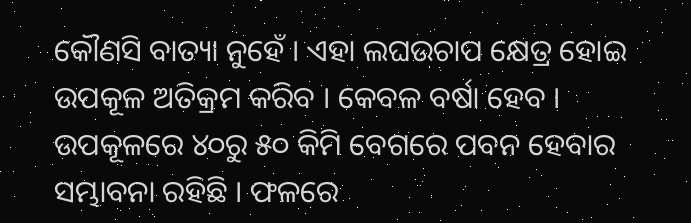କୌଣସି ବାତ୍ୟା ନୁହେଁ । ଏହା ଲଘଉଚାପ କ୍ଷେତ୍ର ହୋଇ ଉପକୂଳ ଅତିକ୍ରମ କରିବ । କେବଳ ବର୍ଷା ହେବ । ଉପକୂଳରେ ୪୦ରୁ ୫୦ କିମି ବେଗରେ ପବନ ହେବାର ସମ୍ଭାବନା ରହିଛି । ଫଳରେ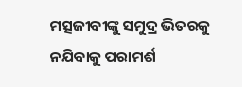ମତ୍ସଜୀବୀଙ୍କୁ ସମୁଦ୍ର ଭିତରକୁ ନଯିବାକୁ ପରାମର୍ଶ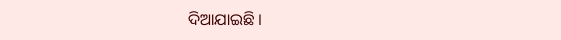ଦିଆଯାଇଛି ।